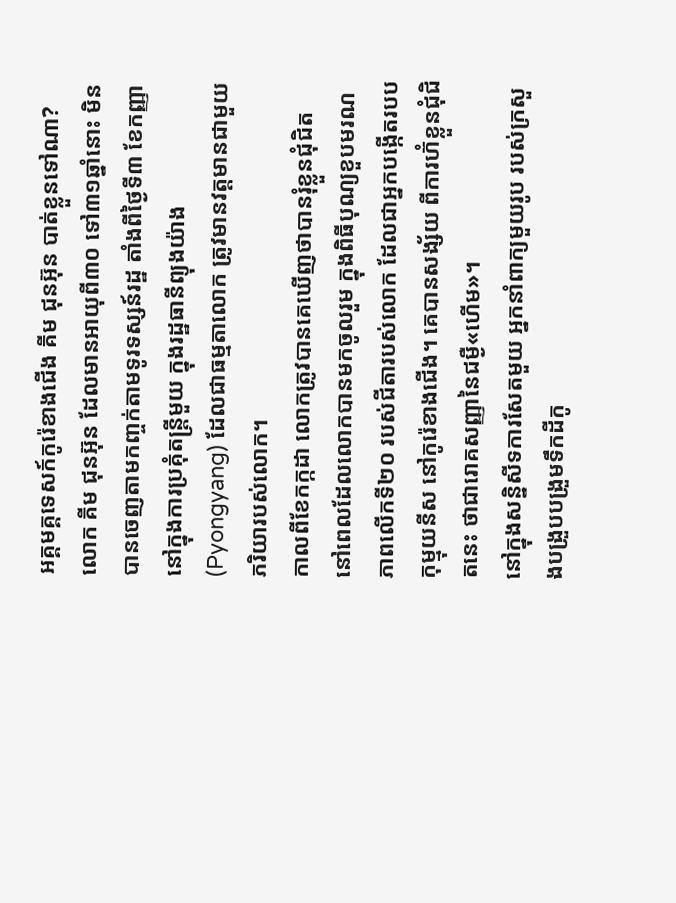អគ្គមគ្គទេសក៍កូរ៉េខាងជើង គីម ជុនអ៊ុន បាត់ខ្លួនទៅណា?
លោក គីម ជុនអ៊ុន ដែលមានអាយុពី៣០ ទៅ៣១ឆ្នាំនោះ មិនបានចេញតាមកញ្ចក់តាមទូរទស្សន៍រដ្ឋ តាំងពីថ្ងៃទី៣ ខែកញ្ញា នៅក្នុងការប្រគុំតន្ត្រីមួយ ក្នុងរដ្ឋធានីព្យុងយ៉ាង (Pyongyang) ដែលជាធម្មតាលោក ត្រូវមានវត្តមានជាមួយភរិយារបស់លោក។
កាលពីខែកក្កដា លោកត្រូវបានគេឃើញថាបានរុំខ្លួនជុំជិត នៅពេលដែលលោកបានមកចូលរួម ក្នុងពិធីបុណ្យខួបមរណភាពលើកទី២០ របស់ជីតារបស់លោក ដែលជាអ្នកបង្កើតរបបកុម្មុយនីស នៅកូរ៉េខាងជើង។ គេបានសង្ស័យ ពីការហ៊ំខ្លួនជុំជិតនេះ ថាជារោគសញ្ញានៃជម្ងឺ«ហើម»។
នៅក្នុងសន្និសីទការសែតមួយ អ្នកនាំពាក្យមួយរូប របស់ក្រសួងបង្រួបបង្រួមទឹកដីកូ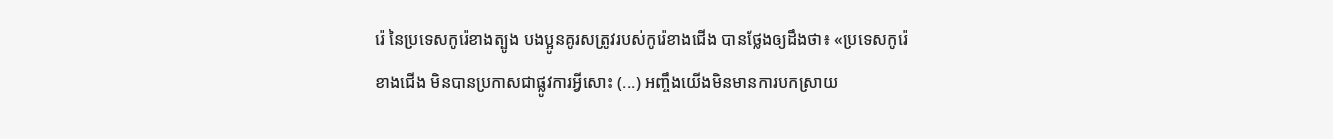រ៉េ នៃប្រទេសកូរ៉េខាងត្បូង បងប្អូនគូរសត្រូវរបស់កូរ៉េខាងជើង បានថ្លែងឲ្យដឹងថា៖ «ប្រទេសកូរ៉េខាងជើង មិនបានប្រកាសជាផ្លូវការអ្វីសោះ (...) អញ្ចឹងយើងមិនមានការបកស្រាយ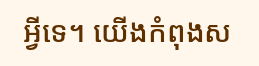អ្វីទេ។ យើងកំពុងស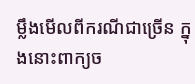ម្លឹងមើលពីករណីជាច្រើន ក្នុងនោះពាក្យច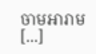ចាមអារាម [...]